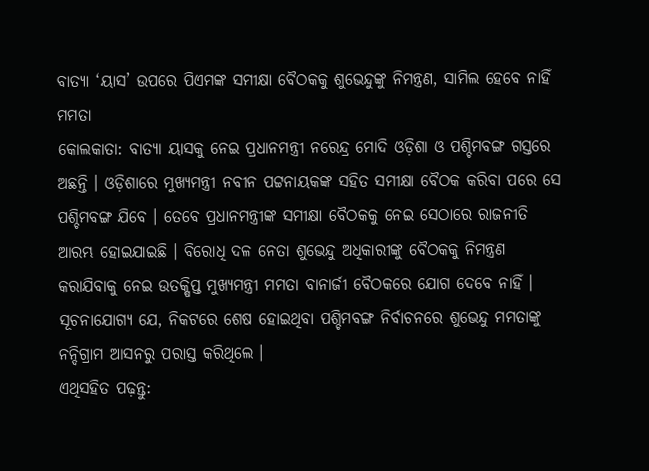ବାତ୍ୟା ‘ୟାସ’ ଉପରେ ପିଏମଙ୍କ ସମୀକ୍ଷା ବୈଠକକୁ ଶୁଭେନ୍ଦୁଙ୍କୁ ନିମନ୍ତ୍ରଣ, ସାମିଲ ହେବେ ନାହିଁ ମମତା
କୋଲକାତା: ବାତ୍ୟା ୟାସକୁ ନେଇ ପ୍ରଧାନମନ୍ତ୍ରୀ ନରେନ୍ଦ୍ର ମୋଦି ଓଡ଼ିଶା ଓ ପଶ୍ଚିମବଙ୍ଗ ଗସ୍ତରେ ଅଛନ୍ତି । ଓଡ଼ିଶାରେ ମୁଖ୍ୟମନ୍ତ୍ରୀ ନବୀନ ପଟ୍ଟନାୟକଙ୍କ ସହିତ ସମୀକ୍ଷା ବୈଠକ କରିବା ପରେ ସେ ପଶ୍ଚିମବଙ୍ଗ ଯିବେ । ତେବେ ପ୍ରଧାନମନ୍ତ୍ରୀଙ୍କ ସମୀକ୍ଷା ବୈଠକକୁ ନେଇ ସେଠାରେ ରାଜନୀତି ଆରମ୍ଭ ହୋଇଯାଇଛି । ବିରୋଧି ଦଳ ନେତା ଶୁଭେନ୍ଦୁ ଅଧିକାରୀଙ୍କୁ ବୈଠକକୁ ନିମନ୍ତ୍ରଣ କରାଯିବାକୁ ନେଇ ଉତକ୍ଷିପ୍ତ ମୁଖ୍ୟମନ୍ତ୍ରୀ ମମତା ବାନାର୍ଜୀ ବୈଠକରେ ଯୋଗ ଦେବେ ନାହିଁ । ସୂଚନାଯୋଗ୍ୟ ଯେ, ନିକଟରେ ଶେଷ ହୋଇଥିବା ପଶ୍ଚିମବଙ୍ଗ ନିର୍ବାଚନରେ ଶୁଭେନ୍ଦୁ ମମତାଙ୍କୁ ନନ୍ଦିଗ୍ରାମ ଆସନରୁ ପରାସ୍ତ କରିଥିଲେ ।
ଏଥିସହିତ ପଢ଼ନ୍ତୁ: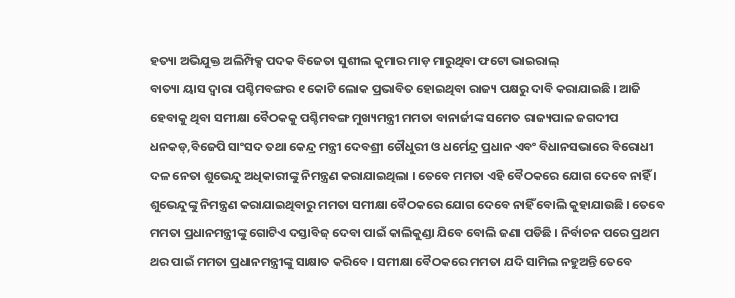ହତ୍ୟା ଅଭିଯୁକ୍ତ ଅଲିମ୍ପିକ୍ସ ପଦକ ବିଜେତା ସୁଶୀଲ କୁମାର ମାଡ଼ ମାରୁଥିବା ଫଟୋ ଭାଇରାଲ୍
ବାତ୍ୟା ୟାସ ଦ୍ୱାରା ପଶ୍ଚିମବଙ୍ଗର ୧ କୋଟି ଲୋକ ପ୍ରଭାବିତ ହୋଇଥିବା ରାଜ୍ୟ ପକ୍ଷରୁ ଦାବି କରାଯାଇଛି । ଆଜି ହେବାକୁ ଥିବା ସମୀକ୍ଷା ବୈଠକକୁ ପଶ୍ଚିମବଙ୍ଗ ମୁଖ୍ୟମନ୍ତ୍ରୀ ମମତା ବାନାର୍ଜୀଙ୍କ ସମେତ ରାଜ୍ୟପାଳ ଜଗଦୀପ ଧନକଡ୍,ବିଜେପି ସାଂସଦ ତଥା କେନ୍ଦ୍ର ମନ୍ତ୍ରୀ ଦେବଶ୍ରୀ ଚୌଧୁରୀ ଓ ଧର୍ମେନ୍ଦ୍ର ପ୍ରଧାନ ଏବଂ ବିଧାନସଭାରେ ବିରୋଧୀ ଦଳ ନେତା ଶୁଭେନ୍ଦୁ ଅଧିକାରୀଙ୍କୁ ନିମନ୍ତ୍ରଣ କରାଯାଇଥିଲା । ତେବେ ମମତା ଏହି ବୈଠକରେ ଯୋଗ ଦେବେ ନାହିଁ । ଶୁଭେନ୍ଦୁଙ୍କୁ ନିମନ୍ତ୍ରଣ କରାଯାଇଥିବାରୁ ମମତା ସମୀକ୍ଷା ବୈଠକରେ ଯୋଗ ଦେବେ ନାହିଁ ବୋଲି କୁହାଯାଉଛି । ତେବେ ମମତା ପ୍ରଧାନମନ୍ତ୍ରୀଙ୍କୁ ଗୋଟିଏ ଦସ୍ତାବିଜ୍ ଦେବା ପାଇଁ କାଲିକୁଣ୍ଡା ଯିବେ ବୋଲି ଜଣା ପଡିଛି । ନିର୍ବାଚନ ପରେ ପ୍ରଥମ ଥର ପାଇଁ ମମତା ପ୍ରଧାନମନ୍ତ୍ରୀଙ୍କୁ ସାକ୍ଷାତ କରିବେ । ସମୀକ୍ଷା ବୈଠକରେ ମମତା ଯଦି ସାମିଲ ନହୁଅନ୍ତି ତେବେ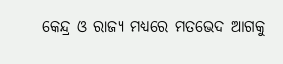କେନ୍ଦ୍ର ଓ ରାଜ୍ୟ ମଧ୍ୟରେ ମତଭେଦ ଆଗକୁ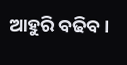ଆହୁରି ବଢିବ ।